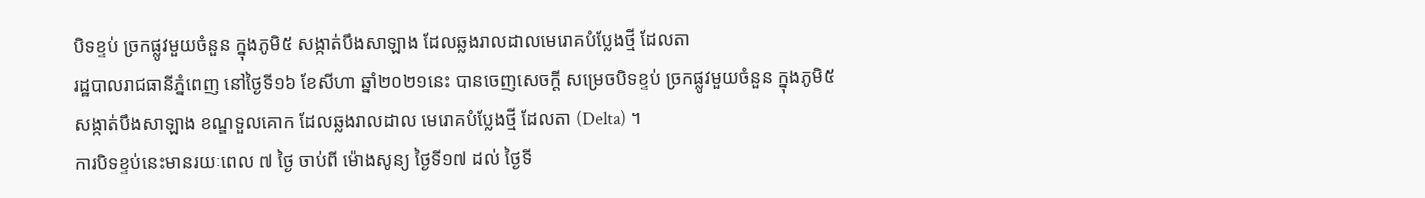បិទខ្ទប់ ច្រកផ្លូវមួយចំនួន ក្នុងភូមិ៥ សង្កាត់បឹងសាឡាង ដែលឆ្លងរាលដាលមេរោគបំប្លែងថ្មី ដែលតា
រដ្ឋបាលរាជធានីភ្នំពេញ នៅថ្ងៃទី១៦ ខែសីហា ឆ្នាំ២០២១នេះ បានចេញសេចក្តី សម្រេចបិទខ្ទប់ ច្រកផ្លូវមួយចំនួន ក្នុងភូមិ៥ សង្កាត់បឹងសាឡាង ខណ្ឌទួលគោក ដែលឆ្លងរាលដាល មេរោគបំប្លែងថ្មី ដែលតា (Delta) ។
ការបិទខ្ទប់នេះមានរយៈពេល ៧ ថ្ងៃ ចាប់ពី ម៉ោងសូន្យ ថ្ងៃទី១៧ ដល់ ថ្ងៃទី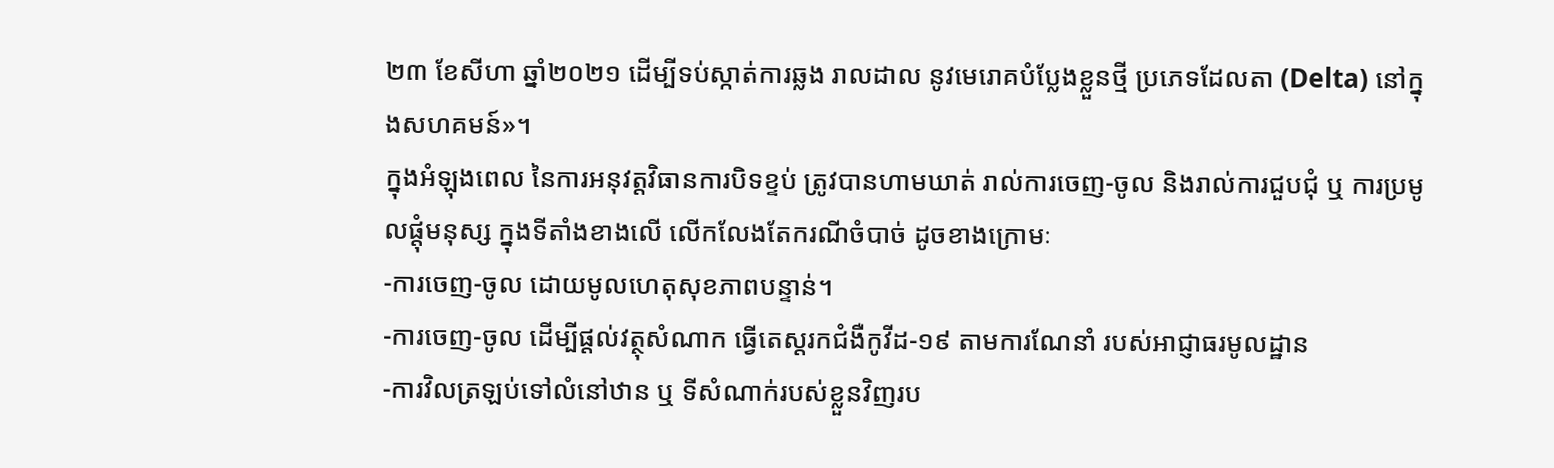២៣ ខែសីហា ឆ្នាំ២០២១ ដើម្បីទប់ស្កាត់ការឆ្លង រាលដាល នូវមេរោគបំប្លែងខ្លួនថ្មី ប្រភេទដែលតា (Delta) នៅក្នុងសហគមន៍»។
ក្នុងអំឡុងពេល នៃការអនុវត្តវិធានការបិទខ្ទប់ ត្រូវបានហាមឃាត់ រាល់ការចេញ-ចូល និងរាល់ការជួបជុំ ឬ ការប្រមូលផ្តុំមនុស្ស ក្នុងទីតាំងខាងលើ លើកលែងតែករណីចំបាច់ ដូចខាងក្រោមៈ
-ការចេញ-ចូល ដោយមូលហេតុសុខភាពបន្ទាន់។
-ការចេញ-ចូល ដើម្បីផ្តល់វត្ថុសំណាក ធ្វើតេស្តរកជំងឺកូវីដ-១៩ តាមការណែនាំ របស់អាជ្ញាធរមូលដ្ឋាន
-ការវិលត្រឡប់ទៅលំនៅឋាន ឬ ទីសំណាក់របស់ខ្លួនវិញរប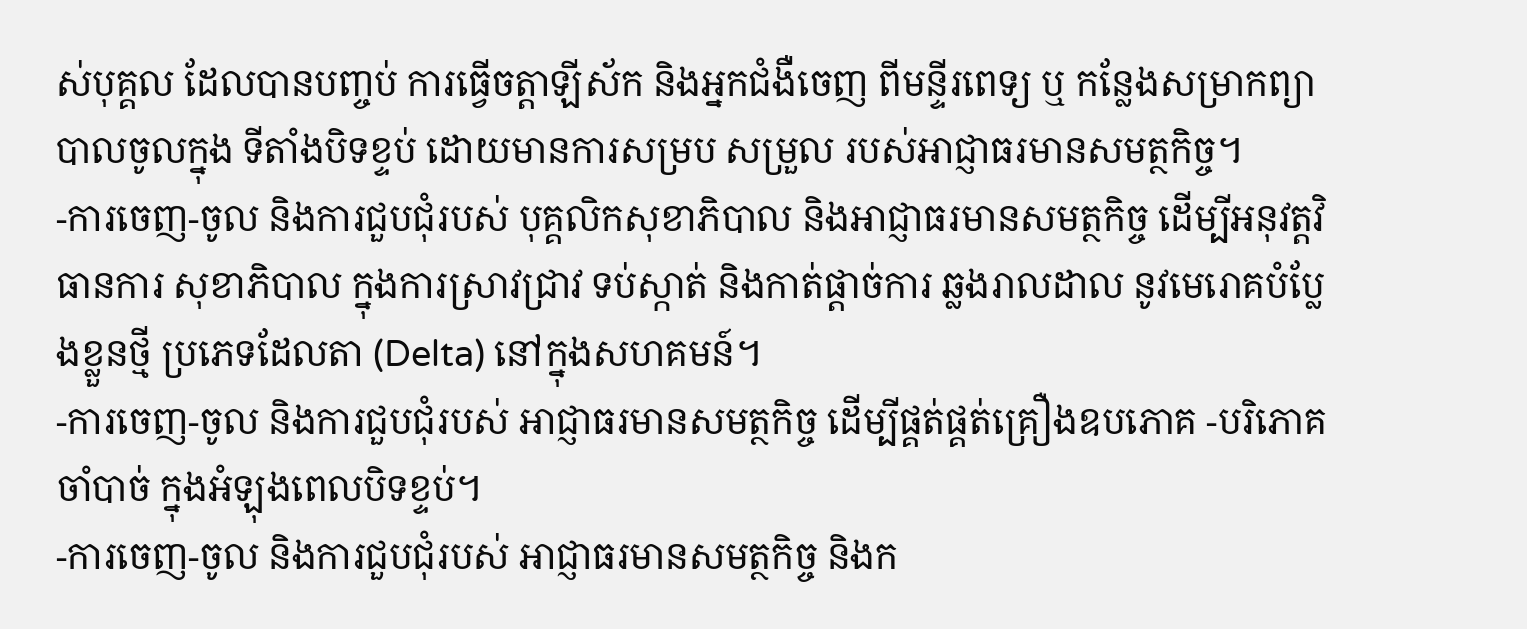ស់បុគ្គល ដែលបានបញ្ចប់ ការធ្វើចត្តាឡីស័ក និងអ្នកជំងឺចេញ ពីមន្ទីរពេទ្យ ឬ កន្លែងសម្រាកព្យាបាលចូលក្នុង ទីតាំងបិទខ្ទប់ ដោយមានការសម្រប សម្រួល របស់អាជ្ញាធរមានសមត្ថកិច្ច។
-ការចេញ-ចូល និងការជួបជុំរបស់ បុគ្គលិកសុខាភិបាល និងអាជ្ញាធរមានសមត្ថកិច្ច ដើម្បីអនុវត្តវិធានការ សុខាភិបាល ក្នុងការស្រាវជ្រាវ ទប់ស្កាត់ និងកាត់ផ្ដាច់ការ ឆ្លងរាលដាល នូវមេរោគបំប្លែងខ្លួនថ្មី ប្រភេទដែលតា (Delta) នៅក្នុងសហគមន៍។
-ការចេញ-ចូល និងការជួបជុំរបស់ អាជ្ញាធរមានសមត្ថកិច្ច ដើម្បីផ្គត់ផ្គត់គ្រឿងឧបភោគ -បរិភោគ ចាំបាច់ ក្នុងអំឡុងពេលបិទខ្ទប់។
-ការចេញ-ចូល និងការជួបជុំរបស់ អាជ្ញាធរមានសមត្ថកិច្ច និងក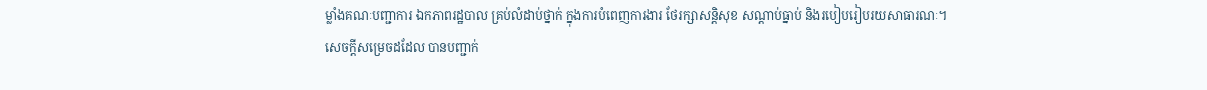ម្លាំងគណៈបញ្ជាការ ឯកភាពរដ្ឋបាល គ្រប់លំដាប់ថ្នាក់ ក្នុងការបំពេញការងារ ថែរក្សាសន្តិសុខ សណ្តាប់ធ្នាប់ និងរបៀបរៀបរយសាធារណៈ។
សេចក្តីសម្រេចដដែល បានបញ្ជាក់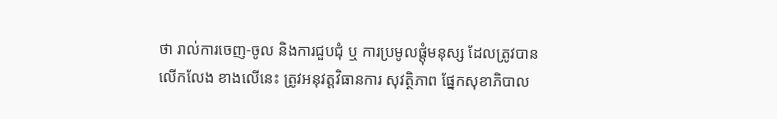ថា រាល់ការចេញ-ចូល និងការជួបជុំ ឬ ការប្រមូលផ្តុំមនុស្ស ដែលត្រូវបានលើកលែង ខាងលើនេះ ត្រូវអនុវត្តវិធានការ សុវត្ថិភាព ផ្នែកសុខាភិបាល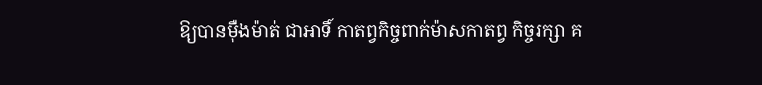ឱ្យបានម៉ឺងម៉ាត់ ជាអាទិ៍ កាតព្វកិច្ចពាក់ម៉ាសកាតព្វ កិច្ចរក្សា គ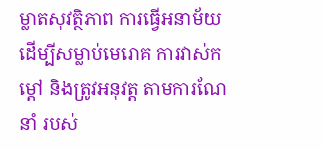ម្លាតសុវត្ថិភាព ការធ្វើអនាម័យ ដើម្បីសម្លាប់មេរោគ ការវាស់កម្តៅ និងត្រូវអនុវត្ត តាមការណែនាំ របស់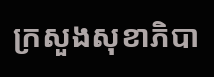ក្រសួងសុខាភិបា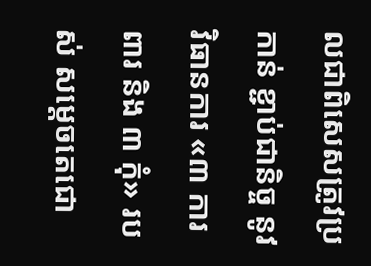លជាពិសេសត្រូវប្រកាន់ ខ្ជាប់ជានិច្ច នូវវិធានការ «៣ ការពារ និង ៣ កុំ» របស់ សម្តេចតេជោ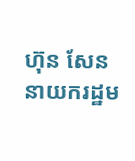ហ៊ុន សែន នាយករដ្ឋម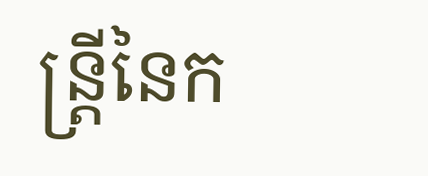ន្ត្រីនៃក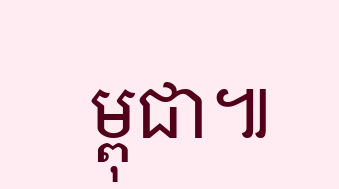ម្ពុជា៕